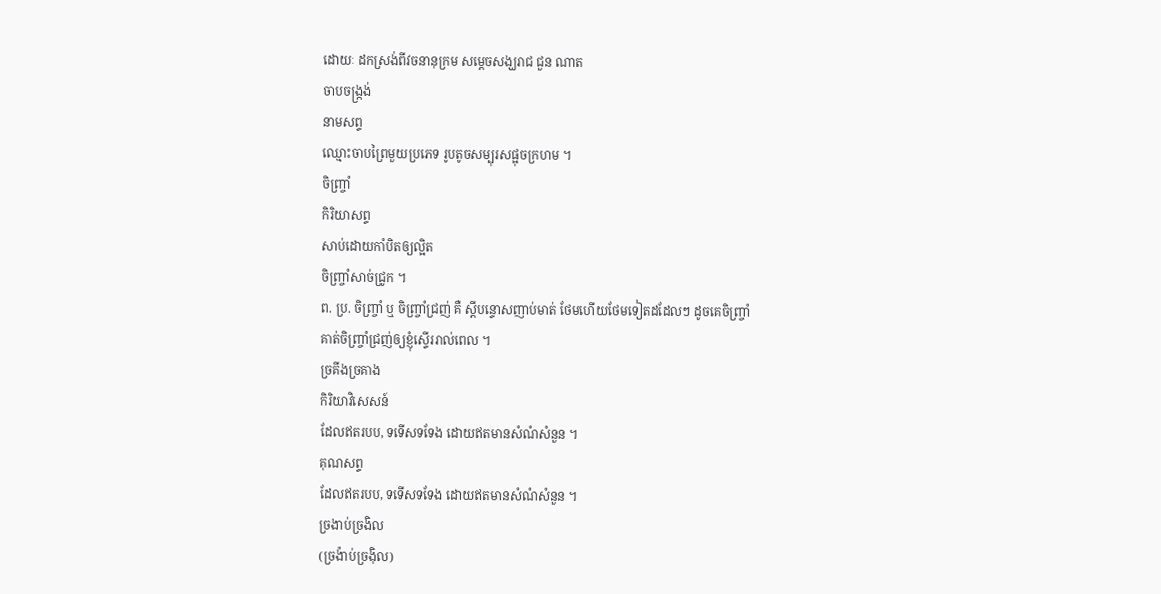ដោយៈ ដកស្រង់ពីវចនានុក្រម សម្តេចសង្ឃរាជ ជួន ណាត
ចាបចង្ក្រង់
នាមសព្ទ
ឈ្មោះចាបព្រៃមួយប្រភេទ រូបតូចសម្បុរសផ្អុចក្រហម ។
ចិញ្ច្រាំ
កិរិយាសព្ទ
សាប់ដោយកាំបិតឲ្យល្អិត
ចិញ្ច្រាំសាច់ជ្រូក ។
ព. ប្រ. ចិញ្ច្រាំ ឬ ចិញ្ច្រាំជ្រញ់ គឺ ស្ដីបន្ទោសញាប់មាត់ ថែមហើយថែមទៀតដដែលៗ ដូចគេចិញ្ច្រាំ
គាត់ចិញ្ច្រាំជ្រញ់ឲ្យខ្ញុំស្ទើររាល់ពេល ។
ច្រគីងច្រគាង
កិរិយាវិសេសន៍
ដែលឥតរបប, ទទើសទទែង ដោយឥតមានសំណំសំនួន ។
គុណសព្ទ
ដែលឥតរបប, ទទើសទទែង ដោយឥតមានសំណំសំនួន ។
ច្រងាប់ច្រងិល
(ច្រង៉ាប់ច្រង៉ិល)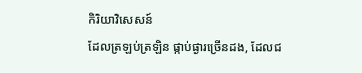កិរិយាវិសេសន៍
ដែលត្រឡប់ត្រឡិន ផ្កាប់ផ្ងារច្រើនដង, ដែលជ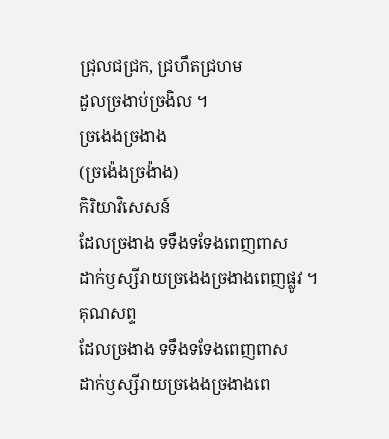ជ្រុលជជ្រក, ជ្រហឹតជ្រហម
ដួលច្រងាប់ច្រងិល ។
ច្រងេងច្រងាង
(ច្រង៉េងច្រង៉ាង)
កិរិយាវិសេសន៍
ដែលច្រងាង ទទឹងទទែងពេញពាស
ដាក់ឫស្សីរាយច្រងេងច្រងាងពេញផ្លូវ ។
គុណសព្ទ
ដែលច្រងាង ទទឹងទទែងពេញពាស
ដាក់ឫស្សីរាយច្រងេងច្រងាងពេ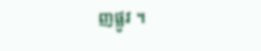ញផ្លូវ ។